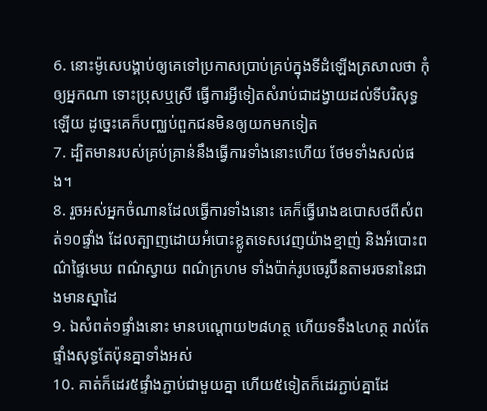6. នោះម៉ូសេបង្គាប់ឲ្យគេទៅប្រកាសប្រាប់គ្រប់ក្នុងទីដំឡើងត្រសាលថា កុំឲ្យអ្នកណា ទោះប្រុសឬស្រី ធ្វើការអ្វីទៀតសំរាប់ជាដង្វាយដល់ទីបរិសុទ្ធឡើយ ដូច្នេះគេក៏បញ្ឈប់ពួកជនមិនឲ្យយកមកទៀត
7. ដ្បិតមានរបស់គ្រប់គ្រាន់នឹងធ្វើការទាំងនោះហើយ ថែមទាំងសល់ផង។
8. រួចអស់អ្នកចំណានដែលធ្វើការទាំងនោះ គេក៏ធ្វើរោងឧបោសថពីសំពត់១០ផ្ទាំង ដែលត្បាញដោយអំបោះខ្លូតទេសវេញយ៉ាងខ្មាញ់ និងអំបោះពណ៌ផ្ទៃមេឃ ពណ៌ស្វាយ ពណ៌ក្រហម ទាំងប៉ាក់រូបចេរូប៊ីនតាមរចនានៃជាងមានស្នាដៃ
9. ឯសំពត់១ផ្ទាំងនោះ មានបណ្តោយ២៨ហត្ថ ហើយទទឹង៤ហត្ថ រាល់តែផ្ទាំងសុទ្ធតែប៉ុនគ្នាទាំងអស់
10. គាត់ក៏ដេរ៥ផ្ទាំងភ្ជាប់ជាមួយគ្នា ហើយ៥ទៀតក៏ដេរភ្ជាប់គ្នាដែ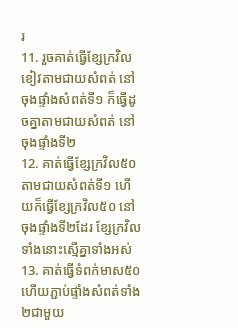រ
11. រួចគាត់ធ្វើខ្សែក្រវិលខៀវតាមជាយសំពត់ នៅចុងផ្ទាំងសំពត់ទី១ ក៏ធ្វើដូចគ្នាតាមជាយសំពត់ នៅចុងផ្ទាំងទី២
12. គាត់ធ្វើខ្សែក្រវិល៥០ តាមជាយសំពត់ទី១ ហើយក៏ធ្វើខ្សែក្រវិល៥០ នៅចុងផ្ទាំងទី២ដែរ ខ្សែក្រវិលទាំងនោះស្មើគ្នាទាំងអស់
13. គាត់ធ្វើទំពក់មាស៥០ ហើយភ្ជាប់ផ្ទាំងសំពត់ទាំង២ជាមួយ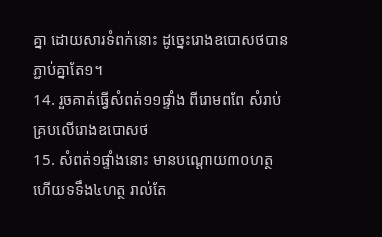គ្នា ដោយសារទំពក់នោះ ដូច្នេះរោងឧបោសថបានភ្ជាប់គ្នាតែ១។
14. រួចគាត់ធ្វើសំពត់១១ផ្ទាំង ពីរោមពពែ សំរាប់គ្របលើរោងឧបោសថ
15. សំពត់១ផ្ទាំងនោះ មានបណ្តោយ៣០ហត្ថ ហើយទទឹង៤ហត្ថ រាល់តែ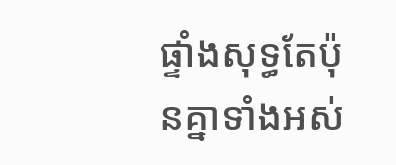ផ្ទាំងសុទ្ធតែប៉ុនគ្នាទាំងអស់